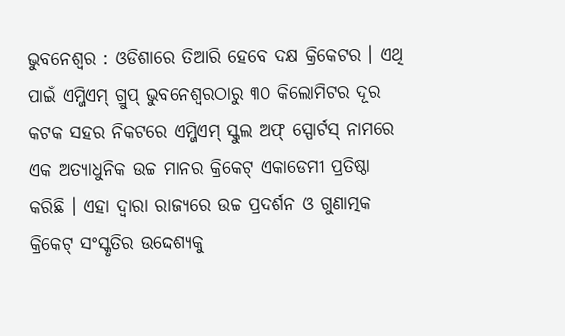ଭୁବନେଶ୍ୱର : ଓଡିଶାରେ ତିଆରି ହେବେ ଦକ୍ଷ କ୍ରିକେଟର । ଏଥି ପାଇଁ ଏମ୍ଜିଏମ୍ ଗ୍ରୁପ୍ ଭୁବନେଶ୍ୱରଠାରୁ ୩୦ କିଲୋମିଟର ଦୂର କଟକ ସହର ନିକଟରେ ଏମ୍ଜିଏମ୍ ସ୍କୁଲ ଅଫ୍ ସ୍ପୋର୍ଟସ୍ ନାମରେ ଏକ ଅତ୍ୟାଧୁନିକ ଉଚ୍ଚ ମାନର କ୍ରିକେଟ୍ ଏକାଡେମୀ ପ୍ରତିଷ୍ଠା କରିଛି । ଏହା ଦ୍ୱାରା ରାଜ୍ୟରେ ଉଚ୍ଚ ପ୍ରଦର୍ଶନ ଓ ଗୁଣାତ୍ମକ କ୍ରିକେଟ୍ ସଂସ୍କୃତିର ଉଦ୍ଦେଶ୍ୟକୁ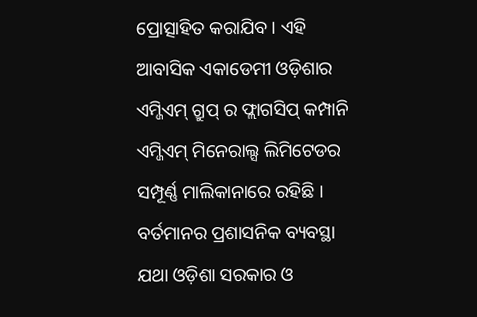ପ୍ରୋତ୍ସାହିତ କରାଯିବ । ଏହି ଆବାସିକ ଏକାଡେମୀ ଓଡ଼ିଶାର ଏମ୍ଜିଏମ୍ ଗ୍ରୁପ୍ ର ଫ୍ଲାଗସିପ୍ କମ୍ପାନି ଏମ୍ଜିଏମ୍ ମିନେରାଲ୍ସ ଲିମିଟେଡର ସମ୍ପୂର୍ଣ୍ଣ ମାଲିକାନାରେ ରହିଛି ।
ବର୍ତମାନର ପ୍ରଶାସନିକ ବ୍ୟବସ୍ଥା ଯଥା ଓଡ଼ିଶା ସରକାର ଓ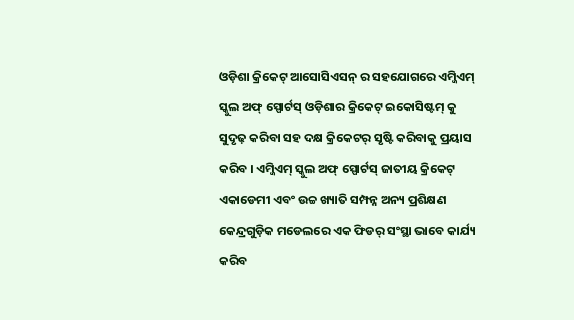ଓଡ଼ିଶା କ୍ରିକେଟ୍ ଆସୋସିଏସନ୍ ର ସହଯୋଗରେ ଏମ୍ଜିଏମ୍ ସ୍କୁଲ ଅଫ୍ ସ୍ପୋର୍ଟସ୍ ଓଡ଼ିଶାର କ୍ରିକେଟ୍ ଇକୋସିଷ୍ଟମ୍ କୁ ସୁଦୃଢ଼ କରିବା ସହ ଦକ୍ଷ କ୍ରିକେଟର୍ ସୃଷ୍ଟି କରିବାକୁ ପ୍ରୟାସ କରିବ । ଏମ୍ଜିଏମ୍ ସ୍କୁଲ ଅଫ୍ ସ୍ପୋର୍ଟସ୍ ଜାତୀୟ କ୍ରିକେଟ୍ ଏକାଡେମୀ ଏବଂ ଉଚ୍ଚ ଖ୍ୟାତି ସମ୍ପନ୍ନ ଅନ୍ୟ ପ୍ରଶିକ୍ଷଣ କେନ୍ଦ୍ରଗୁଡ଼ିକ ମଡେଲରେ ଏକ ଫିଡର୍ ସଂସ୍ଥା ଭାବେ କାର୍ଯ୍ୟ କରିବ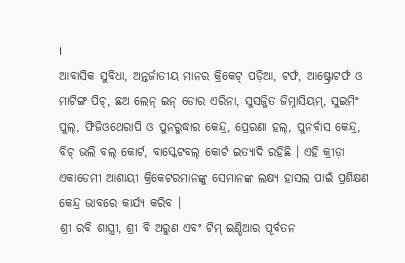।
ଆବାସିକ ସୁବିଧା, ଅନ୍ତର୍ଜାତୀୟ ମାନର କ୍ରିକେଟ୍ ପଡ଼ିଆ, ଟର୍ଫ, ଆଷ୍ଟ୍ରୋଟର୍ଫ ଓ ମାଟିଙ୍ଗ ପିଚ୍, ଛଅ ଲେନ୍ ଇନ୍ ଡୋର ଏରିନା, ସୁସଜ୍ଜିତ ଜିମ୍ନାସିୟମ୍, ସୁଇମିଂ ପୁଲ୍, ଫିଜିଓଥେରାପି ଓ ପୁନରୁଦ୍ଧାର କେନ୍ଦ୍ର, ପ୍ରେରଣା ହଲ୍, ପୁନର୍ବାସ କେନ୍ଦ୍ର, ବିଚ୍ ଭଲି ବଲ୍ କୋର୍ଟ, ବାସ୍କେଟବଲ୍ କୋର୍ଟ ଇତ୍ୟାଦି ରହିଛି । ଏହି କ୍ରୀଡ଼ା ଏକାଡେମୀ ଆଶାୟୀ କ୍ରିକେଟରମାନଙ୍କୁ ସେମାନଙ୍କ ଲକ୍ଷ୍ୟ ହାସଲ ପାଇଁ ପ୍ରଶିକ୍ଷଣ କେନ୍ଦ୍ର ଭାବରେ କାର୍ଯ୍ୟ କରିବ ।
ଶ୍ରୀ ରବି ଶାସ୍ତ୍ରୀ, ଶ୍ରୀ ବି ଅରୁଣ ଏବଂ ଟିମ୍ ଇଣ୍ଡିଆର ପୂର୍ବତନ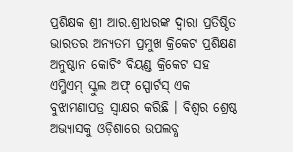ପ୍ରଶିକ୍ଷକ ଶ୍ରୀ ଆର.ଶ୍ରୀଧରଙ୍କ ଦ୍ୱାରା ପ୍ରତିଷ୍ଠିତ ଭାରତର ଅନ୍ୟତମ ପ୍ରମୁଖ କ୍ରିକେଟ ପ୍ରଶିକ୍ଷଣ ଅନୁଷ୍ଠାନ କୋଚିଂ ବିୟଣ୍ଡ କ୍ରିକେଟ ସହ ଏମ୍ଜିଏମ୍ ସ୍କୁଲ ଅଫ୍ ସ୍ପୋର୍ଟସ୍ ଏକ ବୁଝାମଣାପତ୍ର ସ୍ୱାକ୍ଷର କରିଛି । ବିଶ୍ୱର ଶ୍ରେଷ୍ଠ ଅଭ୍ୟାସକୁ ଓଡ଼ିଶାରେ ଉପଲବ୍ଧ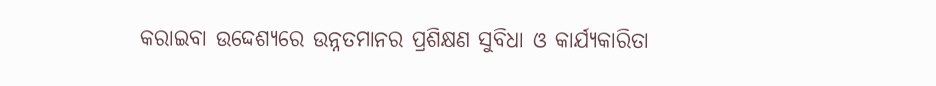କରାଇବା ଉଦ୍ଦେଶ୍ୟରେ ଉନ୍ନତମାନର ପ୍ରଶିକ୍ଷଣ ସୁବିଧା ଓ କାର୍ଯ୍ୟକାରିତା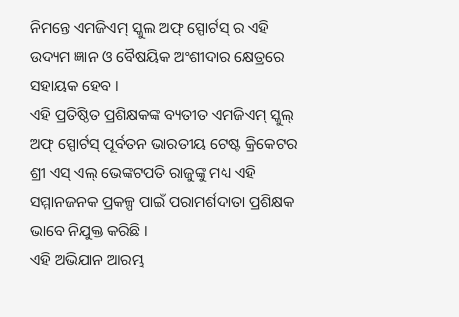ନିମନ୍ତେ ଏମଜିଏମ୍ ସ୍କୁଲ ଅଫ୍ ସ୍ପୋର୍ଟସ୍ ର ଏହି ଉଦ୍ୟମ ଜ୍ଞାନ ଓ ବୈଷୟିକ ଅଂଶୀଦାର କ୍ଷେତ୍ରରେ ସହାୟକ ହେବ ।
ଏହି ପ୍ରତିଷ୍ଠିତ ପ୍ରଶିକ୍ଷକଙ୍କ ବ୍ୟତୀତ ଏମଜିଏମ୍ ସ୍କୁଲ୍ ଅଫ୍ ସ୍ପୋର୍ଟସ୍ ପୂର୍ବତନ ଭାରତୀୟ ଟେଷ୍ଟ କ୍ରିକେଟର ଶ୍ରୀ ଏସ୍ ଏଲ୍ ଭେଙ୍କଟପତି ରାଜୁଙ୍କୁ ମଧ୍ୟ ଏହି ସମ୍ମାନଜନକ ପ୍ରକଳ୍ପ ପାଇଁ ପରାମର୍ଶଦାତା ପ୍ରଶିକ୍ଷକ ଭାବେ ନିଯୁକ୍ତ କରିଛି ।
ଏହି ଅଭିଯାନ ଆରମ୍ଭ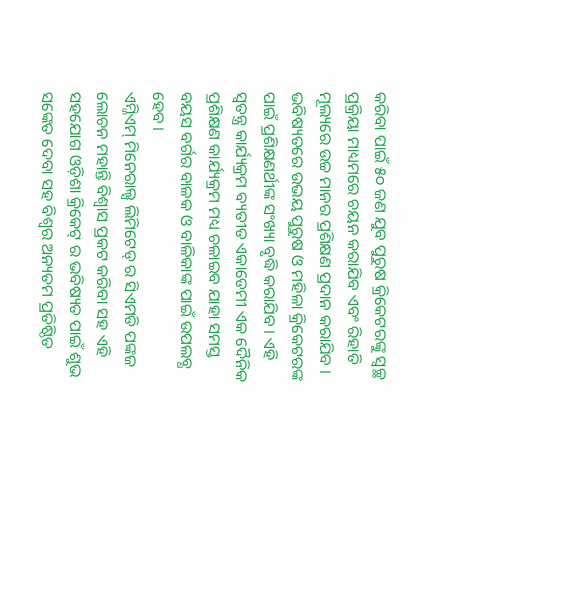କରିବା ପାଇଁ ୫୦ ଜଣ ଯୁବ ପୁରୁଷ କ୍ରିକେଟରଙ୍କୁ ସ୍ୱଚ୍ଛ ପ୍ରକ୍ରିୟା ମାଧ୍ୟମରେ ଚୟନ କରାଯିବ ଏବଂ ରିହାତି ମୂଲ୍ୟରେ ଉଚ୍ଚ ମାନର ପ୍ରଶିକ୍ଷଣ ପ୍ରଦାନ କରାଯିବ । ଭବିଷ୍ୟତରେ ଉଭୟ ପୁରୁଷ ଓ ମହିଳା କ୍ରିକେଟରଙ୍କ ପାଇଁ ପ୍ରଶିକ୍ଷଣର୍ଥୀଙ୍କ ସଂଖ୍ୟା ବୃଦ୍ଧି କରାଯିବ । ଏହି ସ୍ୱତନ୍ତ୍ର କାର୍ଯ୍ୟକ୍ରମ ବ୍ୟତୀତ ଏକାଡେମୀ ଏକ ଦୈନିକ ପ୍ରଶିକ୍ଷଣ କାର୍ଯ୍ୟକ୍ରମ ମଧ୍ୟ ଚଳାଇବ ଯାହା ସମସ୍ତ ବୟସ ବର୍ଗର ବାଳକ ଓ ବାଳିକାଙ୍କ ପାଇଁ ଉପଲବ୍ଧ ହେବ ।
ଏମ୍ଜିଏମ୍ ମିନେରାଲ୍ସ ଲିମିଟେଡ୍ ର ସିଏମଡି ପଙ୍କଜ ଲୋଚନ ମହାନ୍ତି ବିଶ୍ୱାସ ପ୍ରକଟ କରିବା ସହ ଏହି ସହଯୋଗ ଓଡ଼ିଶା କ୍ରିକେଟ୍ ର ଭବିଷ୍ୟତ ପାଇଁ ଶୁଭ ସଙ୍କେତ ଦେବା ସହ ବିଶ୍ୱର ଅନ୍ୟତମ ପ୍ରତିଷ୍ଠିତ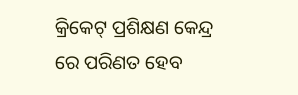କ୍ରିକେଟ୍ ପ୍ରଶିକ୍ଷଣ କେନ୍ଦ୍ର ରେ ପରିଣତ ହେବ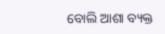ବୋଲି ଆଶା ବ୍ୟକ୍ତ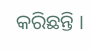କରିଛନ୍ତି ।